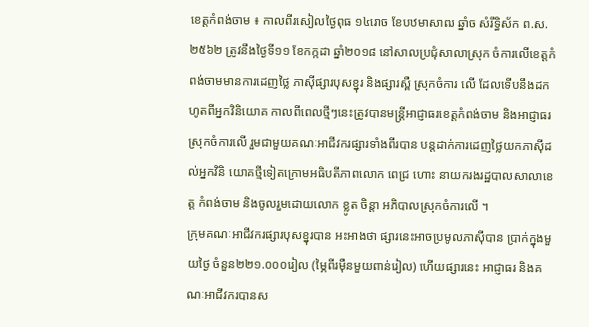ខេត្តកំពង់ចាម ៖ កាលពីរសៀលថ្ងៃពុធ ១៤រោច ខែបឋមាសាឍ ឆ្នាំច សំរឹទ្ធិស័ក ព.ស.២៥៦២ ត្រូវនឹងថ្ងៃទី១១ ខែកក្កដា ឆ្នាំ២០១៨ នៅសាលប្រជុំសាលាស្រុក ចំការលើខេត្តកំពង់ចាមមានការដេញថ្លៃ ភាស៊ីផ្សារបុសខ្នុរ និងផ្សារស្ពឺ ស្រុកចំការ លើ ដែលទើបនឹងដកហូតពីអ្នកវិនិយោគ កាលពីពេលថ្មីៗនេះត្រូវបានមន្ត្រីអាជ្ញាធរខេត្តកំពង់ចាម និងអាជ្ញាធរស្រុកចំការលើ រួមជាមួយគណៈអាជីវករផ្សារទាំងពីរបាន បន្តដាក់ការដេញថ្លៃយកភាស៊ីដល់អ្នកវិនិ យោគថ្មីទៀតក្រោមអធិបតីភាពលោក ពេជ្រ ហោះ នាយករងរដ្ឋបាលសាលាខេត្ត កំពង់ចាម និងចូលរួមដោយលោក ខ្លូត ចិន្តា អភិបាលស្រុកចំការលើ ។
ក្រុមគណៈអាជីវករផ្សារបុសខ្នុរបាន អះអាងថា ផ្សារនេះអាចប្រមូលភាស៊ីបាន ប្រាក់ក្នុងមួយថ្ងៃ ចំនួន២២១.០០០រៀល (ម្ភៃពីរម៉ឺនមួយពាន់រៀល) ហើយផ្សារនេះ អាជ្ញាធរ និងគណៈអាជីវករបានស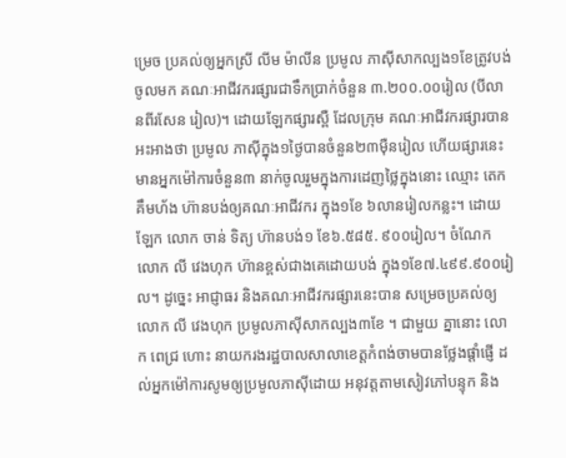ម្រេច ប្រគល់ឲ្យអ្នកស្រី លីម ម៉ាលីន ប្រមូល ភាស៊ីសាកល្បង១ខែត្រូវបង់ចូលមក គណៈអាជីវករផ្សារជាទឹកប្រាក់ចំនួន ៣.២០០.០០រៀល (បីលានពីរសែន រៀល)។ ដោយឡែកផ្សារស្ពឺ ដែលក្រុម គណៈអាជីវករផ្សារបានអះអាងថា ប្រមូល ភាស៊ីក្នុង១ថ្ងៃបានចំនួន២៣ម៉ឺនរៀល ហើយផ្សារនេះមានអ្នកម៉ៅការចំនួន៣ នាក់ចូលរួមក្នុងការដេញថ្លៃក្នុងនោះ ឈ្មោះ តេក គឹមហ័ង ហ៊ានបង់ឲ្យគណៈអាជីវករ ក្នុង១ខែ ៦លានរៀលកន្លះ។ ដោយឡែក លោក ចាន់ ទិត្យ ហ៊ានបង់១ ខែ៦.៥៨៥. ៩០០រៀល។ ចំណែក លោក លី វេងហុក ហ៊ានខ្ពស់ជាងគេដោយបង់ ក្នុង១ខែ៧.៤៩៩.៩០០រៀល។ ដូច្នេះ អាជ្ញាធរ និងគណៈអាជីវករផ្សារនេះបាន សម្រេចប្រគល់ឲ្យលោក លី វេងហុក ប្រមូលភាស៊ីសាកល្បង៣ខែ ។ ជាមួយ គ្នានោះ លោក ពេជ្រ ហោះ នាយករងរដ្ឋបាលសាលាខេត្តកំពង់ចាមបានថ្លែងផ្តាំផ្ញើ ដល់អ្នកម៉ៅការសូមឲ្យប្រមូលភាស៊ីដោយ អនុវត្តតាមសៀវភៅបន្ទុក និង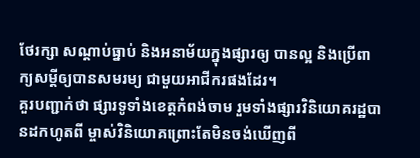ថែរក្សា សណ្តាប់ធ្នាប់ និងអនាម័យក្នុងផ្សារឲ្យ បានល្អ និងប្រើពាក្យសម្តីឲ្យបានសមរម្យ ជាមួយអាជីករផងដែរ។
គួរបញ្ជាក់ថា ផ្សារទូទាំងខេត្តកំពង់ចាម រួមទាំងផ្សារវិនិយោគរដ្ឋបានដកហូតពី ម្ចាស់វិនិយោគព្រោះតែមិនចង់ឃើញពី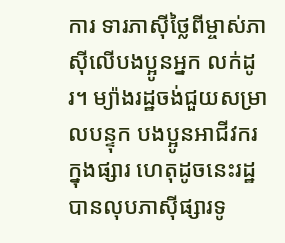ការ ទារភាស៊ីថ្លៃពីម្ចាស់ភាស៊ីលើបងប្អូនអ្នក លក់ដូរ។ ម្យ៉ាងរដ្ឋចង់ជួយសម្រាលបន្ទុក បងប្អូនអាជីវករក្នុងផ្សារ ហេតុដូចនេះរដ្ឋបានលុបភាស៊ីផ្សារទូ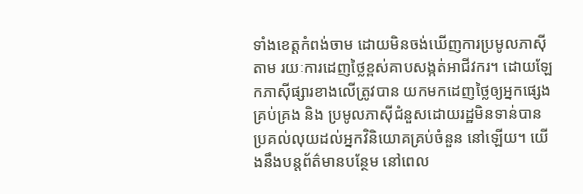ទាំងខេត្តកំពង់ចាម ដោយមិនចង់ឃើញការប្រមូលភាស៊ីតាម រយៈការដេញថ្លៃខ្ពស់គាបសង្កត់អាជីវករ។ ដោយឡែកភាស៊ីផ្សារខាងលើត្រូវបាន យកមកដេញថ្លៃឲ្យអ្នកផ្សេងគ្រប់គ្រង និង ប្រមូលភាស៊ីជំនួសដោយរដ្ឋមិនទាន់បាន ប្រគល់លុយដល់អ្នកវិនិយោគគ្រប់ចំនួន នៅឡើយ។ យើងនឹងបន្តព័ត៌មានបន្ថែម នៅពេល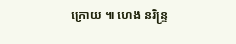ក្រោយ ៕ ហេង នរិន្ទ្រ